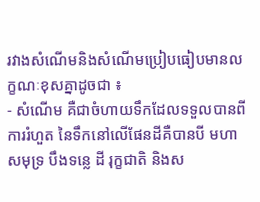រវាងសំណើមនិងសំណើមប្រៀបធៀបមានលក្ខណៈខុសគ្នាដូចជា ៖
- សំណើម គឺជាចំហាយទឹកដែលទទួលបានពីការរំហួត នៃទឹកនៅលើផែនដីគឺបានបី មហាសមុទ្រ បឹងទន្លេ ដី រុក្ខជាតិ និងស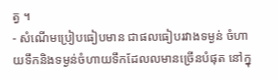ត្វ ។
- សំណើមប្រៀបធៀបមាន ជាផលធៀបរវាងទម្ងន់ ចំហាយទឹកនិងទម្ងន់ចំហាយទឹកដែលលមានច្រើនបំផុត នៅក្នុ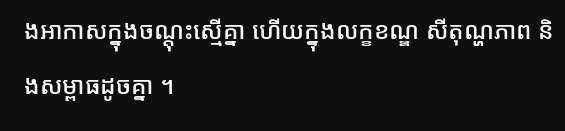ងអាកាសក្នុងចណ្តុះស្មើគ្នា ហើយក្នុងលក្ខខណ្ឌ សីតុណ្ហភាព និងសម្ពាធដូចគ្នា ។